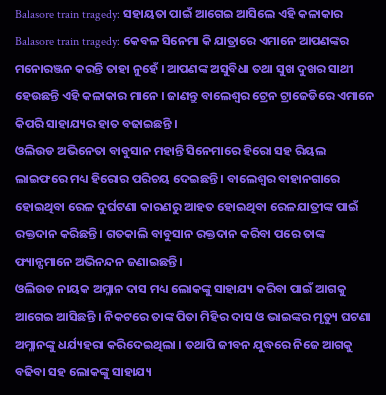Balasore train tragedy: ସହାୟତା ପାଇଁ ଆଗେଇ ଆସିଲେ ଏହି କଳାକାର
Balasore train tragedy: କେବଳ ସିନେମା କି ଯାତ୍ରାରେ ଏମାନେ ଆପଣଙ୍କର ମନୋରଞ୍ଜନ କରନ୍ତି ତାହା ନୁହେଁ । ଆପଣଙ୍କ ଅସୁବିଧା ତଥା ସୁଖ ଦୁଖର ସାଥୀ ହେଉଛନ୍ତି ଏହି କଳାକାର ମାନେ । ଜାଣନ୍ତୁ ବାଲେଶ୍ୱର ଟ୍ରେନ ଟ୍ରାଜେଡିରେ ଏମାନେ କିପରି ସାହାଯ୍ୟର ହାତ ବଢାଇଛନ୍ତି ।
ଓଲିଉଡ ଅଭିନେତା ବାବୁସାନ ମହାନ୍ତି ସିନେମାରେ ହିରୋ ସହ ରିୟଲ ଲାଇଫରେ ମଧ୍ୟ ହିରୋର ପରିଚୟ ଦେଇଛନ୍ତି । ବାଲେଶ୍ୱର ବାହାନଗାରେ ହୋଇଥିବା ରେଳ ଦୁର୍ଘଟଣା କାରଣରୁ ଆହତ ହୋଇଥିବା ରେଳଯାତ୍ରୀଙ୍କ ପାଇଁ ରକ୍ତଦାନ କରିଛନ୍ତି । ଗତକାଲି ବାବୁସାନ ରକ୍ତଦାନ କରିବା ପରେ ତାଙ୍କ ଫ୍ୟାନ୍ସମାନେ ଅଭିନନ୍ଦନ ଜଣାଇଛନ୍ତି ।
ଓଲିଉଡ ନାୟକ ଅମ୍ଳାନ ଦାସ ମଧ୍ୟ ଲୋକଙ୍କୁ ସାହାଯ୍ୟ କରିବା ପାଇଁ ଆଗକୁ ଆଗେଇ ଆସିଛନ୍ତି । ନିକଟରେ ତାଙ୍କ ପିତା ମିହିର ଦାସ ଓ ଭାଇଙ୍କର ମୃତ୍ୟୁ ଘଟଣା ଅମ୍ଳାନଙ୍କୁ ଧର୍ଯ୍ୟହରା କରିଦେଇଥିଲା । ତଥାପି ଜୀବନ ଯୁଦ୍ଧରେ ନିଜେ ଆଗକୁ ବଢିବା ସହ ଲୋକଙ୍କୁ ସାହାଯ୍ୟ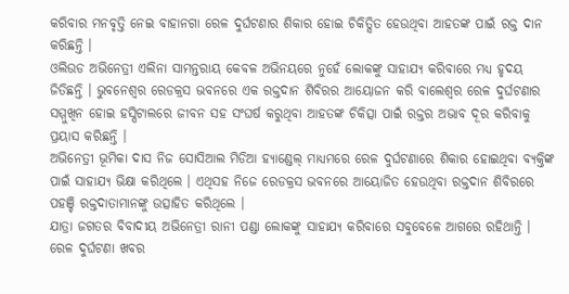କରିବାର ମନବୃତ୍ତି ନେଇ ବାହାନଗା ରେଳ ଦୁର୍ଘଟଣାର ଶିକାର ହୋଇ ଚିକିତ୍ସିତ ହେଉଥିବା ଆହତଙ୍କ ପାଇଁ ରକ୍ତ ଦାନ କରିଛନ୍ତି ।
ଓଲିଉଡ ଅଭିନେତ୍ରୀ ଏଲିନା ସାମନ୍ତରାୟ କେବଳ ଅଭିନୟରେ ନୁହେଁ ଲୋକଙ୍କୁ ସାହାଯ୍ୟ କରିବାରେ ମଧ୍ୟ ହୃଦୟ ଜିତିଛନ୍ତି । ଭୁବନେଶ୍ୱର ରେଡକ୍ରସ ଭବନରେ ଏକ ରକ୍ତଦାନ ଶିବିରର ଆୟୋଜନ କରି ବାଲେଶ୍ୱର ରେଳ ଦୁର୍ଘଟଣାର ସମ୍ମୁଖିନ ହୋଇ ହସ୍ପିଟାଲରେ ଜୀବନ ସହ ସଂଘର୍ଷ କରୁଥିବା ଆହତଙ୍କ ଚିକିତ୍ସା ପାଇଁ ରକ୍ତର ଅଭାବ ଦୂର କରିବାକୁ ପ୍ରୟାସ କରିଛନ୍ତି ।
ଅଭିନେତ୍ରୀ ଭୂମିକା ଦାସ ନିଜ ସୋସିଆଲ ମିଡିଆ ହ୍ୟାଣ୍ଡେଲ୍ ମାଧ୍ୟମରେ ରେଳ ଦୁର୍ଘଟଣାରେ ଶିକାର ହୋଇଥିବା ବ୍ୟକ୍ତିଙ୍କ ପାଇଁ ସାହାଯ୍ୟ ଭିକ୍ଷା କରିଥିଲେ । ଏଥିସହ ନିଜେ ରେଡକ୍ରସ ଭବନରେ ଆୟୋଜିତ ହେଉଥିବା ରକ୍ତଦାନ ଶିବିରରେ ପହଞ୍ଚି ରକ୍ତଦାତାମାନଙ୍କୁ ଉତ୍ସାହିତ କରିଥିଲେ ।
ଯାତ୍ରା ଜଗତର ବିବାଦୀୟ ଅଭିନେତ୍ରୀ ରାନୀ ପଣ୍ଡା ଲୋକଙ୍କୁ ସାହାଯ୍ୟ କରିବାରେ ସବୁବେଳେ ଆଗରେ ରହିଥାନ୍ତି । ରେଳ ଦୁର୍ଘଟଣା ଖବର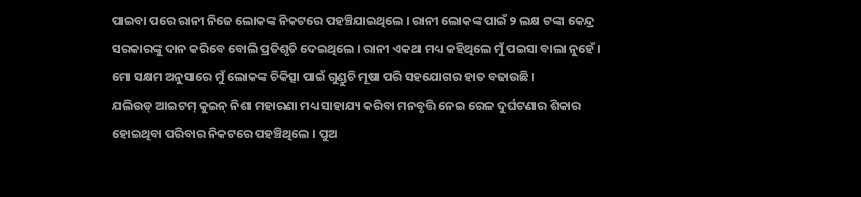ପାଇବା ପରେ ରାନୀ ନିଜେ ଲୋକଙ୍କ ନିକଟରେ ପହଞ୍ଚିଯାଇଥିଲେ । ରାନୀ ଲୋକଙ୍କ ପାଇଁ ୨ ଲକ୍ଷ ଟଙ୍କା କେନ୍ଦ୍ର ସରକାରଙ୍କୁ ଦାନ କରିବେ ବୋଲି ପ୍ରତିଶୃତି ଦେଇଥିଲେ । ରାନୀ ଏକଥା ମଧ୍ୟ କହିଥିଲେ ମୁଁ ପଇସା ବାଲା ନୁହେଁ । ମୋ ସକ୍ଷମ ଅନୁସାରେ ମୁଁ ଲୋକଙ୍କ ଚିକିତ୍ସା ପାଇଁ ଗୁଣ୍ଡୁଚି ମୂଷା ପରି ସହଯୋଗର ହାତ ବଢାଉଛି ।
ଯଲିଉଡ୍ ଆଇଟମ୍ କୁଇନ୍ ନିଶା ମହାରଣା ମଧ୍ୟ ସାହାଯ୍ୟ କରିବା ମନବୃତ୍ତି ନେଇ ରେଳ ଦୁର୍ଘଟଣାର ଶିକାର ହୋଇଥିବା ପରିବାର ନିକଟରେ ପହଞ୍ଚିଥିଲେ । ପୁଅ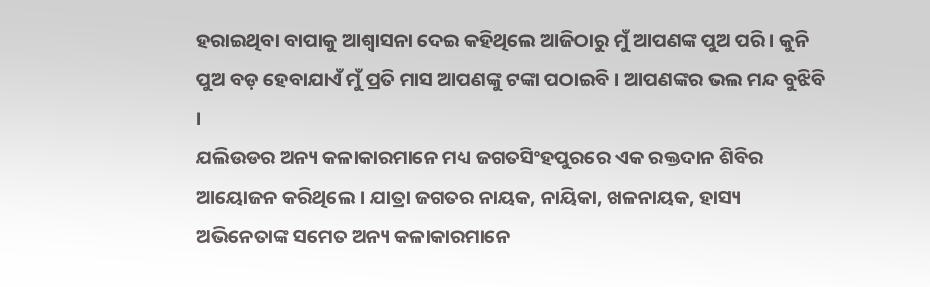ହରାଇଥିବା ବାପାକୁ ଆଶ୍ୱାସନା ଦେଇ କହିଥିଲେ ଆଜିଠାରୁ ମୁଁ ଆପଣଙ୍କ ପୁଅ ପରି । କୁନି ପୁଅ ବଡ଼ ହେବାଯାଏଁ ମୁଁ ପ୍ରତି ମାସ ଆପଣଙ୍କୁ ଟଙ୍କା ପଠାଇବି । ଆପଣଙ୍କର ଭଲ ମନ୍ଦ ବୁଝିବି ।
ଯଲିଉଡର ଅନ୍ୟ କଳାକାରମାନେ ମଧ୍ୟ ଜଗତସିଂହପୁରରେ ଏକ ରକ୍ତଦାନ ଶିବିର ଆୟୋଜନ କରିଥିଲେ । ଯାତ୍ରା ଜଗତର ନାୟକ, ନାୟିକା, ଖଳନାୟକ, ହାସ୍ୟ ଅଭିନେତାଙ୍କ ସମେତ ଅନ୍ୟ କଳାକାରମାନେ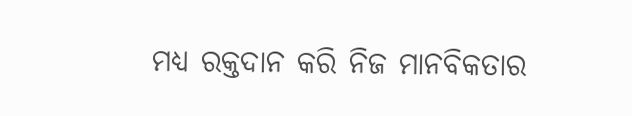ମଧ୍ୟ ରକ୍ତଦାନ କରି ନିଜ ମାନବିକତାର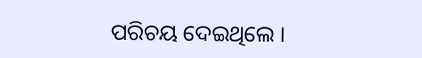ପରିଚୟ ଦେଇଥିଲେ ।